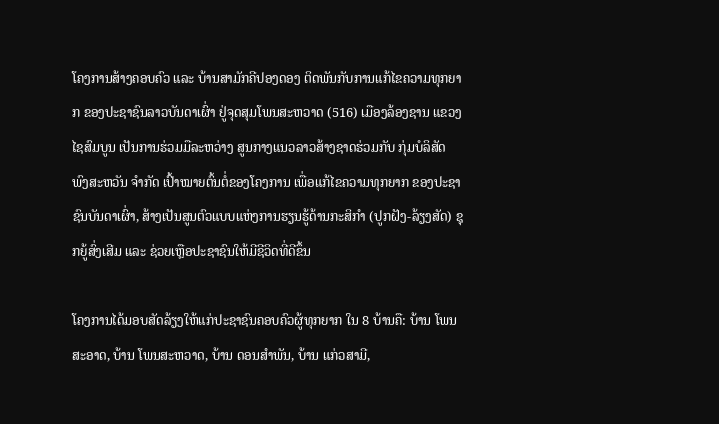ໂຄງການສ້າງຄອບຄົວ ແລະ ບ້ານສາມັກຄີປອງດອງ ຕິດພັນກັບການແກ້ໄຂຄວາມທຸກຍາກ ຂອງປະຊາຊົນລາວບັນດາເຜົ່າ ຢູ່ຈຸດສຸມໂພນສະຫວາດ (516) ເມືອງລ້ອງຊານ ແຂວງໄຊສົມບູນ ເປັນການຮ່ວມມືລະຫວ່າງ ສູນກາງແນວລາວສ້າງຊາດຮ່ວມກັບ ກຸ່ມບໍລິສັດ ພົງສະຫວັນ ຈໍາກັດ ເປົ້າໝາຍຕົ້ນຕໍ່ຂອງໂຄງການ ເພື່ອແກ້ໄຂຄວາມທຸກຍາກ ຂອງປະຊາຊົນບັນດາເຜົ່າ, ສ້າງເປັນສູນຕົວແບບແຫ່ງການຮຽນຮູ້ດ້ານກະສິກຳ (ປູກຝັງ-ລ້ຽງສັດ) ຊຸກຍູ້ສົ່ງເສີມ ແລະ ຊ່ວຍເຫຼືອປະຊາຊົນໃຫ້ມີຊີວິດທີ່ດີຂຶ້ນ

ໂຄງການໄດ້ມອບສັດລ້ຽງໃຫ້ແກ່ປະຊາຊົນຄອບຄົວຜູ້ທຸກຍາກ ໃນ 8 ບ້ານຄື: ບ້ານ ໂພນສະອາດ, ບ້ານ ໂພນສະຫວາດ, ບ້ານ ດອນສຳພັນ, ບ້ານ ແກ່ວສາມີ,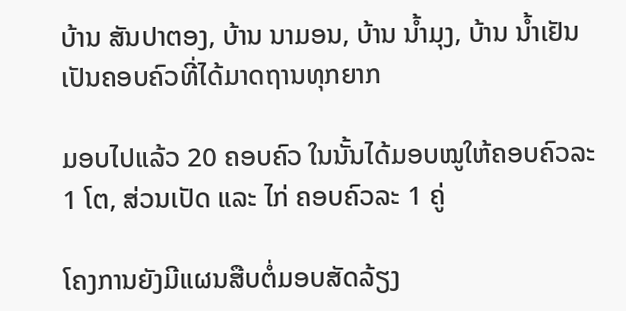ບ້ານ ສັນປາຕອງ, ບ້ານ ນາມອນ, ບ້ານ ນ້ຳມຸງ, ບ້ານ ນ້ຳເຢັນ ເປັນຄອບຄົວທີ່ໄດ້ມາດຖານທຸກຍາກ

ມອບໄປແລ້ວ 20 ຄອບຄົວ ໃນນັ້ນໄດ້ມອບໝູໃຫ້ຄອບຄົວລະ 1 ໂຕ, ສ່ວນເປັດ ແລະ ໄກ່ ຄອບຄົວລະ 1 ຄູ່

ໂຄງການຍັງມີແຜນສືບຕໍ່ມອບສັດລ້ຽງ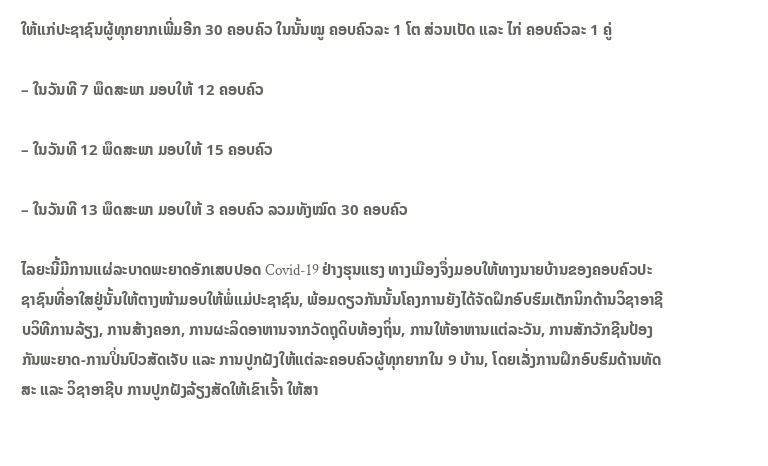ໃຫ້ແກ່ປະຊາຊົນຜູ້ທຸກຍາກເພີ່ມອີກ 30 ຄອບຄົວ ໃນນັ້ນໝູ ຄອບຄົວລະ 1 ໂຕ ສ່ວນເປັດ ແລະ ໄກ່ ຄອບຄົວລະ 1 ຄູ່

– ໃນວັນທີ 7 ພຶດສະພາ ມອບໃຫ້ 12 ຄອບຄົວ

– ໃນວັນທີ 12 ພຶດສະພາ ມອບໃຫ້ 15 ຄອບຄົວ

– ໃນວັນທີ 13 ພຶດສະພາ ມອບໃຫ້ 3 ຄອບຄົວ ລວມທັງໝົດ 30 ຄອບຄົວ

ໄລຍະນີ້ມີການແຜ່ລະບາດພະຍາດອັກເສບປອດ Covid-19 ຢ່າງຮຸນແຮງ ທາງເມືອງຈຶ່ງມອບໃຫ້ທາງນາຍບ້ານຂອງຄອບຄົວປະຊາຊົນທີ່ອາໃສຢູ່ນັ້ນໃຫ້ຕາງໜ້າມອບໃຫ້ພໍ່ແມ່ປະຊາຊົນ, ພ້ອມດຽວກັນນັ້ນໂຄງການຍັງໄດ້ຈັດຝຶກອົບຮົມເຕັກນິກດ້ານວິຊາອາຊີບວິທີການລ້ຽງ, ການສ້າງຄອກ, ການຜະລິດອາຫານຈາກວັດຖຸດິບທ້ອງຖິ່ນ, ການໃຫ້ອາຫານແຕ່ລະວັນ, ການສັກວັກຊີນປ້ອງກັນພະຍາດ-ການປິ່ນປົວສັດເຈັບ ແລະ ການປູກຝັງໃຫ້ແຕ່ລະຄອບຄົວຜູ້ທຸກຍາກໃນ 9 ບ້ານ, ໂດຍເລັ່ງການຝຶກອົບຮົມດ້ານທັດສະ ແລະ ວິຊາອາຊີບ ການປູກຝັງລ້ຽງສັດໃຫ້ເຂົາເຈົ້າ ໃຫ້ສາ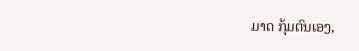ມາດ ກຸ້ມຕົນເອງ,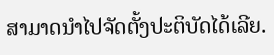ສາມາດນຳໄປຈັດຕັ້ງປະຕິບັດໄດ້ເລີຍ.